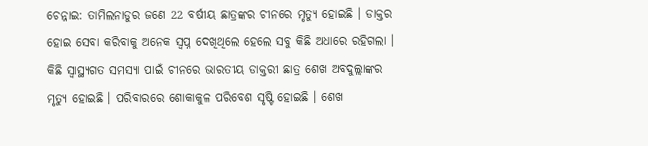ଚେନ୍ନାଇ: ତାମିଲନାଡୁର ଜଣେ 22 ବର୍ଷୀୟ ଛାତ୍ରଙ୍କର ଚୀନରେ ମୃତ୍ୟୁ ହୋଇଛି । ଡାକ୍ତର ହୋଇ ସେବା କରିବାକୁ ଅନେକ ସ୍ବପ୍ନ ଦେଖିଥିଲେ ହେଲେ ସବୁ କିଛି ଅଧାରେ ରହିଗଲା । କିଛି ସ୍ବାସ୍ଥ୍ୟଗତ ସମସ୍ୟା ପାଇଁ ଚୀନରେ ଭାରତୀୟ ଡାକ୍ତରୀ ଛାତ୍ର ଶେଖ ଅବଦୁଲ୍ଲାଙ୍କର ମୃତ୍ୟୁ ହୋଇଛି । ପରିବାରରେ ଶୋକାକୁଳ ପରିବେଶ ସୃଷ୍ଟି ହୋଇଛି । ଶେଖ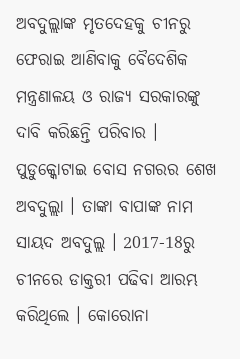ଅବଦୁଲ୍ଲାଙ୍କ ମୃତଦେହକୁ ଚୀନରୁ ଫେରାଇ ଆଣିବାକୁ ବୈଦେଶିକ ମନ୍ତ୍ରଣାଳୟ ଓ ରାଜ୍ୟ ସରକାରଙ୍କୁ ଦାବି କରିଛନ୍ତି ପରିବାର ।
ପୁଡୁକ୍କୋଟାଇ ବୋସ ନଗରର ଶେଖ ଅବଦୁଲ୍ଲା । ତାଙ୍କା ବାପାଙ୍କ ନାମ ସାୟଦ ଅବଦୁଲ୍ଲ । 2017-18ରୁ ଚୀନରେ ଡାକ୍ତରୀ ପଢିବା ଆରମ୍ଭ କରିଥିଲେ । କୋରୋନା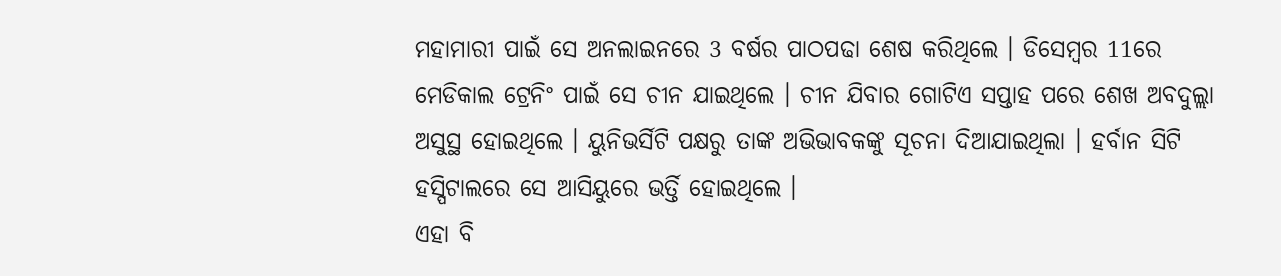ମହାମାରୀ ପାଇଁ ସେ ଅନଲାଇନରେ 3 ବର୍ଷର ପାଠପଢା ଶେଷ କରିଥିଲେ । ଡିସେମ୍ବର 11ରେ ମେଡିକାଲ ଟ୍ରେନିଂ ପାଇଁ ସେ ଚୀନ ଯାଇଥିଲେ । ଚୀନ ଯିବାର ଗୋଟିଏ ସପ୍ତାହ ପରେ ଶେଖ ଅବଦୁଲ୍ଲା ଅସୁସ୍ଥ ହୋଇଥିଲେ । ୟୁନିଭର୍ସିଟି ପକ୍ଷରୁ ତାଙ୍କ ଅଭିଭାବକଙ୍କୁ ସୂଚନା ଦିଆଯାଇଥିଲା । ହର୍ବାନ ସିଟି ହସ୍ପିଟାଲରେ ସେ ଆସିୟୁରେ ଭର୍ତ୍ତି ହୋଇଥିଲେ ।
ଏହା ବି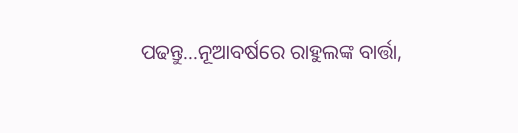ପଢନ୍ତୁ...ନୂଆବର୍ଷରେ ରାହୁଲଙ୍କ ବାର୍ତ୍ତା,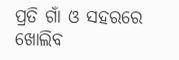ପ୍ରତି ଗାଁ ଓ ସହରରେ ଖୋଲିବ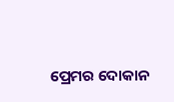ପ୍ରେମର ଦୋକାନ